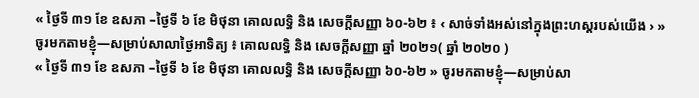« ថ្ងៃទី ៣១ ខែ ឧសភា –ថ្ងៃទី ៦ ខែ មិថុនា គោលលទ្ធិ និង សេចក្ដីសញ្ញា ៦០-៦២ ៖ ‹ សាច់ទាំងអស់នៅក្នុងព្រះហស្តរបស់យើង › » ចូរមកតាមខ្ញុំ—សម្រាប់សាលាថ្ងៃអាទិត្យ ៖ គោលលទ្ធិ និង សេចក្តីសញ្ញា ឆ្នាំ ២០២១( ឆ្នាំ ២០២០ )
« ថ្ងៃទី ៣១ ខែ ឧសភា –ថ្ងៃទី ៦ ខែ មិថុនា គោលលទ្ធិ និង សេចក្តីសញ្ញា ៦០-៦២ » ចូរមកតាមខ្ញុំ—សម្រាប់សា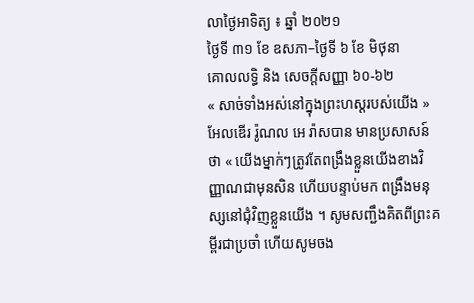លាថ្ងៃអាទិត្យ ៖ ឆ្នាំ ២០២១
ថ្ងៃទី ៣១ ខែ ឧសភា–ថ្ងៃទី ៦ ខែ មិថុនា
គោលលទ្ធិ និង សេចក្តីសញ្ញា ៦០-៦២
« សាច់ទាំងអស់នៅក្នុងព្រះហស្តរបស់យើង »
អែលឌើរ រ៉ូណល អេ រ៉ាសបាន មានប្រសាសន៍ថា « យើងម្នាក់ៗត្រូវតែពង្រឹងខ្លួនយើងខាងវិញ្ញាណជាមុនសិន ហើយបន្ទាប់មក ពង្រឹងមនុស្សនៅជុំវិញខ្លួនយើង ។ សូមសញ្ជឹងគិតពីព្រះគម្ពីរជាប្រចាំ ហើយសូមចង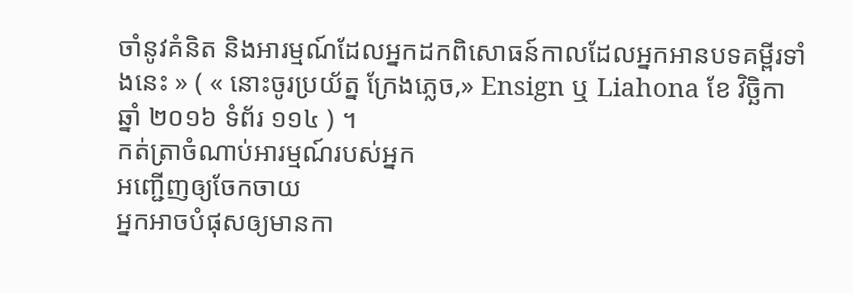ចាំនូវគំនិត និងអារម្មណ៍ដែលអ្នកដកពិសោធន៍កាលដែលអ្នកអានបទគម្ពីរទាំងនេះ » ( « នោះចូរប្រយ័ត្ន ក្រែងភ្លេច,» Ensign ឬ Liahona ខែ វិច្ឆិកា ឆ្នាំ ២០១៦ ទំព័រ ១១៤ ) ។
កត់ត្រាចំណាប់អារម្មណ៍របស់អ្នក
អញ្ជើញឲ្យចែកចាយ
អ្នកអាចបំផុសឲ្យមានកា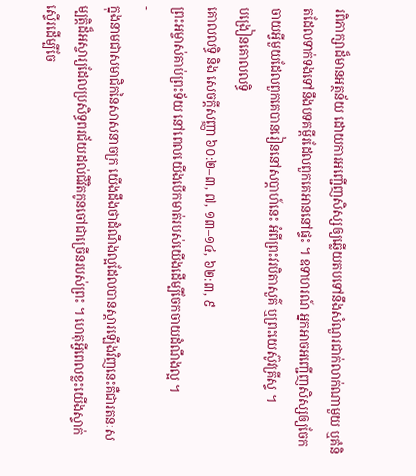រពិភាក្សាដ៏មានអត្ថន័យ ដោយការអញ្ជើញសិស្សឲ្យឆ្លើយតបទៅនឹងសំណួរជាក់លាក់ណាមួយ ឬគំនិតដែលទាក់ទងទៅនឹងបទគម្ពីរដែលពួកគេអាននៅផ្ទះ ។ ឧទាហរណ៍ អ្នកអាចអញ្ជើញសិស្សឲ្យចែកចាយអ្វីមួយដែលពួកគេបានរៀននៅសប្តាហ៍នេះ អំពីព្រះវរបិតាសួគ៌ ឬព្រះយេស៊ូវគ្រីស្ទ ។
បង្រៀនគោលលទ្ធិ
គោលលទ្ធិ និង សេចក្ដីសញ្ញា ៦០:២–៣, ៧, ១៣–១៤, ៦២:៣, ៩
ព្រះអម្ចាស់គាប់ព្រះទ័យ នៅពេលយើងបើកមាត់របស់យើងដើម្បីចែកចាយដំណឹងល្អ ។
-
ក្នុងនាមជាសមាជិកនៃសាសនាចក្រ យើងដឹងថាដំណឹងល្អដែលបានស្តារឡើងវិញនេះគឺជារតនៈសម្បត្តិដ៏អស្ចារ្យដែលប្រសិទ្ធពរជ័យដល់ជីវិតកូនចៅជាច្រើនរបស់ព្រះ ។ ហេតុអ្វីពេលខ្លះយើងស្ទាក់ស្ទើរដើម្បីចែ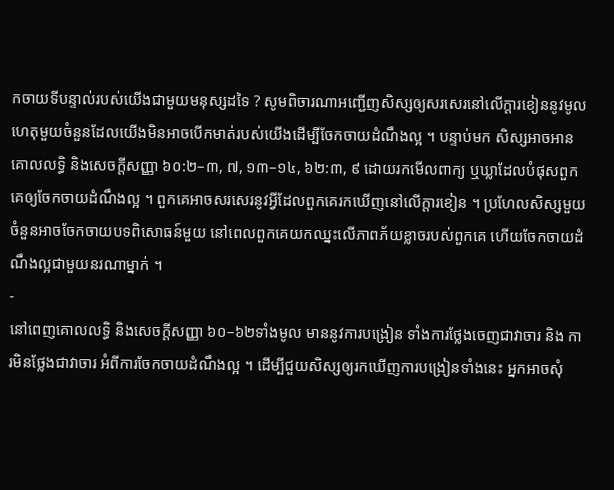កចាយទីបន្ទាល់របស់យើងជាមួយមនុស្សដទៃ ? សូមពិចារណាអញ្ជើញសិស្សឲ្យសរសេរនៅលើក្តារខៀននូវមូលហេតុមួយចំនួនដែលយើងមិនអាចបើកមាត់របស់យើងដើម្បីចែកចាយដំណឹងល្អ ។ បន្ទាប់មក សិស្សអាចអាន គោលលទ្ធិ និងសេចក្ដីសញ្ញា ៦០:២–៣, ៧, ១៣–១៤, ៦២:៣, ៩ ដោយរកមើលពាក្យ ឬឃ្លាដែលបំផុសពួកគេឲ្យចែកចាយដំណឹងល្អ ។ ពួកគេអាចសរសេរនូវអ្វីដែលពួកគេរកឃើញនៅលើក្តារខៀន ។ ប្រហែលសិស្សមួយចំនួនអាចចែកចាយបទពិសោធន៍មួយ នៅពេលពួកគេយកឈ្នះលើភាពភ័យខ្លាចរបស់ពួកគេ ហើយចែកចាយដំណឹងល្អជាមួយនរណាម្នាក់ ។
-
នៅពេញគោលលទ្ធិ និងសេចក្តីសញ្ញា ៦០–៦២ទាំងមូល មាននូវការបង្រៀន ទាំងការថ្លែងចេញជាវាចារ និង ការមិនថ្លែងជាវាចារ អំពីការចែកចាយដំណឹងល្អ ។ ដើម្បីជួយសិស្សឲ្យរកឃើញការបង្រៀនទាំងនេះ អ្នកអាចសុំ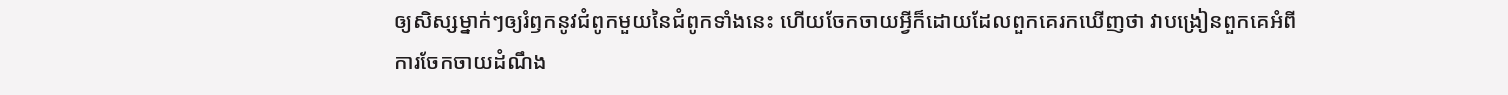ឲ្យសិស្សម្នាក់ៗឲ្យរំឭកនូវជំពូកមួយនៃជំពូកទាំងនេះ ហើយចែកចាយអ្វីក៏ដោយដែលពួកគេរកឃើញថា វាបង្រៀនពួកគេអំពីការចែកចាយដំណឹង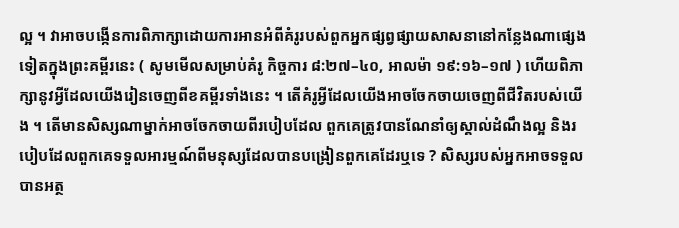ល្អ ។ វាអាចបង្កើនការពិភាក្សាដោយការអានអំពីគំរូរបស់ពួកអ្នកផ្សព្វផ្សាយសាសនានៅកន្លែងណាផ្សេងទៀតក្នុងព្រះគម្ពីរនេះ ( សូមមើលសម្រាប់គំរូ កិច្ចការ ៨:២៧–៤០, អាលម៉ា ១៩:១៦–១៧ ) ហើយពិភាក្សានូវអ្វីដែលយើងរៀនចេញពីខគម្ពីរទាំងនេះ ។ តើគំរូអ្វីដែលយើងអាចចែកចាយចេញពីជីវិតរបស់យើង ។ តើមានសិស្សណាម្នាក់អាចចែកចាយពីរបៀបដែល ពួកគេត្រូវបានណែនាំឲ្យស្គាល់ដំណឹងល្អ និងរបៀបដែលពួកគេទទួលអារម្មណ៍ពីមនុស្សដែលបានបង្រៀនពួកគេដែរឬទេ ? សិស្សរបស់អ្នកអាចទទួលបានអត្ថ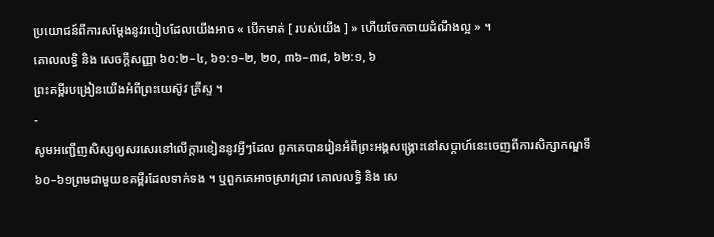ប្រយោជន៍ពីការសម្តែងនូវរបៀបដែលយើងអាច « បើកមាត់ [ របស់យើង ] » ហើយចែកចាយដំណឹងល្អ » ។
គោលលទ្ធិ និង សេចក្ដីសញ្ញា ៦០:២–៤, ៦១:១–២, ២០, ៣៦–៣៨, ៦២:១, ៦
ព្រះគម្ពីរបង្រៀនយើងអំពីព្រះយេស៊ូវ គ្រីស្ទ ។
-
សូមអញ្ជើញសិស្សឲ្យសរសេរនៅលើក្តារខៀននូវអ្វីៗដែល ពួកគេបានរៀនអំពីព្រះអង្គសង្រ្គោះនៅសប្តាហ៍នេះចេញពីការសិក្សាកណ្ឌទី ៦០–៦១ព្រមជាមួយខគម្ពីរដែលទាក់ទង ។ ឬពួកគេអាចស្រាវជ្រាវ គោលលទ្ធិ និង សេ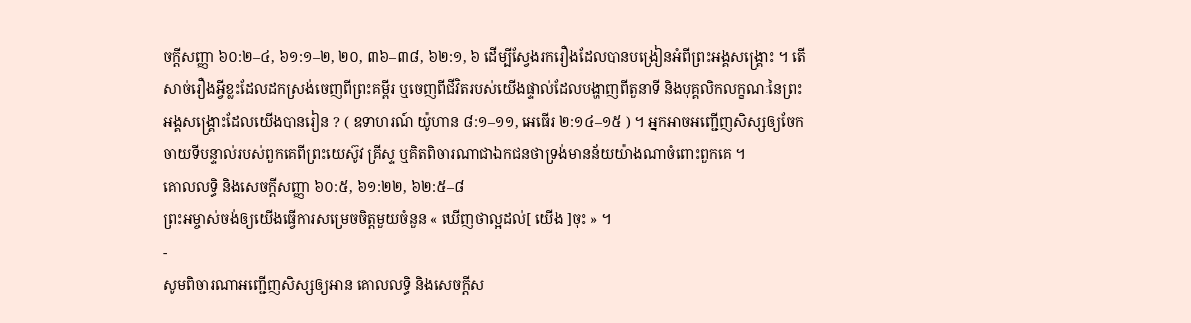ចក្ដីសញ្ញា ៦០:២–៤, ៦១:១–២, ២០, ៣៦–៣៨, ៦២:១, ៦ ដើម្បីស្វែងរករឿងដែលបានបង្រៀនអំពីព្រះអង្គសង្រ្គោះ ។ តើសាច់រឿងអ្វីខ្លះដែលដកស្រង់ចេញពីព្រះគម្ពីរ ឬចេញពីជីវិតរបស់យើងផ្ទាល់ដែលបង្ហាញពីតួនាទី និងបុគ្គលិកលក្ខណៈនៃព្រះអង្គសង្រ្គោះដែលយើងបានរៀន ? ( ឧទាហរណ៍ យ៉ូហាន ៨:១–១១, អេធើរ ២:១៤–១៥ ) ។ អ្នកអាចអញ្ជើញសិស្សឲ្យចែកចាយទីបន្ទាល់របស់ពួកគេពីព្រះយេស៊ូវ គ្រីស្ទ ឬគិតពិចារណាជាឯកជនថាទ្រង់មានន័យយ៉ាងណាចំពោះពួកគេ ។
គោលលទ្ធិ និងសេចក្ដីសញ្ញា ៦០:៥, ៦១:២២, ៦២:៥–៨
ព្រះអម្ចាស់ចង់ឲ្យយើងធ្វើការសម្រេចចិត្តមួយចំនួន « ឃើញថាល្អដល់[ យើង ]ចុះ » ។
-
សូមពិចារណាអញ្ជើញសិស្សឲ្យអាន គោលលទ្ធិ និងសេចក្ដីស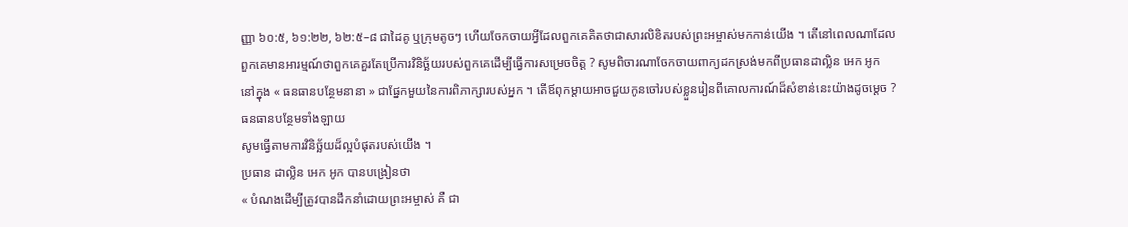ញ្ញា ៦០:៥, ៦១:២២, ៦២:៥–៨ ជាដៃគូ ឬក្រុមតូចៗ ហើយចែកចាយអ្វីដែលពួកគេគិតថាជាសារលិខិតរបស់ព្រះអម្ចាស់មកកាន់យើង ។ តើនៅពេលណាដែលពួកគេមានអារម្មណ៍ថាពួកគេគួរតែប្រើការវិនិច្ឆ័យរបស់ពួកគេដើម្បីធ្វើការសម្រេចចិត្ត ? សូមពិចារណាចែកចាយពាក្យដកស្រង់មកពីប្រធានដាល្លិន អេក អូក នៅក្នុង « ធនធានបន្ថែមនានា » ជាផ្នែកមួយនៃការពិភាក្សារបស់អ្នក ។ តើឪពុកម្តាយអាចជួយកូនចៅរបស់ខ្លួនរៀនពីគោលការណ៍ដ៏សំខាន់នេះយ៉ាងដូចម្តេច ?
ធនធានបន្ថែមទាំងឡាយ
សូមធ្វើតាមការវិនិច្ឆ័យដ៏ល្អបំផុតរបស់យើង ។
ប្រធាន ដាល្លិន អេក អូក បានបង្រៀនថា
« បំណងដើម្បីត្រូវបានដឹកនាំដោយព្រះអម្ចាស់ គឺ ជា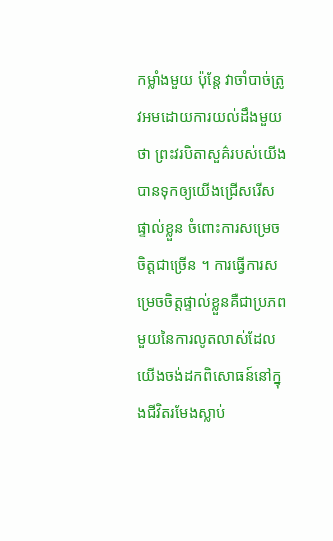កម្លាំងមួយ ប៉ុន្តែ វាចាំបាច់ត្រូវអមដោយការយល់ដឹងមួយថា ព្រះវរបិតាសួគ៌របស់យើង បានទុកឲ្យយើងជ្រើសរើសផ្ទាល់ខ្លួន ចំពោះការសម្រេចចិត្តជាច្រើន ។ ការធ្វើការសម្រេចចិត្តផ្ទាល់ខ្លួនគឺជាប្រភពមួយនៃការលូតលាស់ដែលយើងចង់ដកពិសោធន៍នៅក្នុងជីវិតរមែងស្លាប់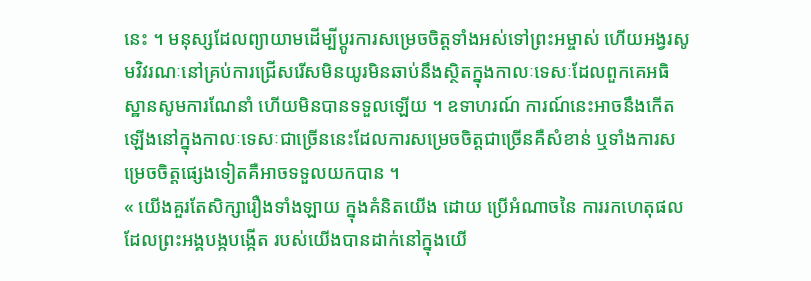នេះ ។ មនុស្សដែលព្យាយាមដើម្បីប្តូរការសម្រេចចិត្តទាំងអស់ទៅព្រះអម្ចាស់ ហើយអង្វរសូមវិវរណៈនៅគ្រប់ការជ្រើសរើសមិនយូរមិនឆាប់នឹងស្ថិតក្នុងកាលៈទេសៈដែលពួកគេអធិស្ឋានសូមការណែនាំ ហើយមិនបានទទួលឡើយ ។ ឧទាហរណ៍ ការណ៍នេះអាចនឹងកើតឡើងនៅក្នុងកាលៈទេសៈជាច្រើននេះដែលការសម្រេចចិត្តជាច្រើនគឺសំខាន់ ឬទាំងការសម្រេចចិត្តផ្សេងទៀតគឺអាចទទួលយកបាន ។
« យើងគួរតែសិក្សារឿងទាំងឡាយ ក្នុងគំនិតយើង ដោយ ប្រើអំណាចនៃ ការរកហេតុផលដែលព្រះអង្គបង្កបង្កើត របស់យើងបានដាក់នៅក្នុងយើ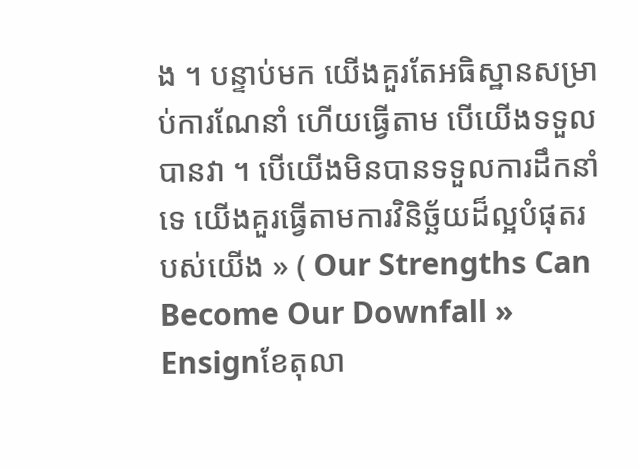ង ។ បន្ទាប់មក យើងគួរតែអធិស្ឋានសម្រាប់ការណែនាំ ហើយធ្វើតាម បើយើងទទួលបានវា ។ បើយើងមិនបានទទួលការដឹកនាំទេ យើងគួរធ្វើតាមការវិនិច្ឆ័យដ៏ល្អបំផុតរបស់យើង » ( Our Strengths Can Become Our Downfall » Ensignខែតុលា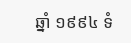ឆ្នាំ ១៩៩៤ ទំ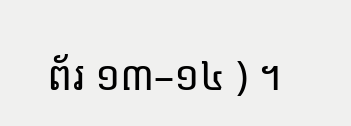ព័រ ១៣–១៤ ) ។